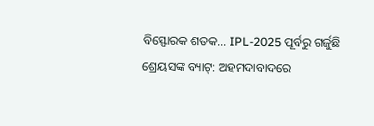ବିସ୍ଫୋରକ ଶତକ… IPL-2025 ପୂର୍ବରୁ ଗର୍ଜୁଛି ଶ୍ରେୟସଙ୍କ ବ୍ୟାଟ୍: ଅହମଦାବାଦରେ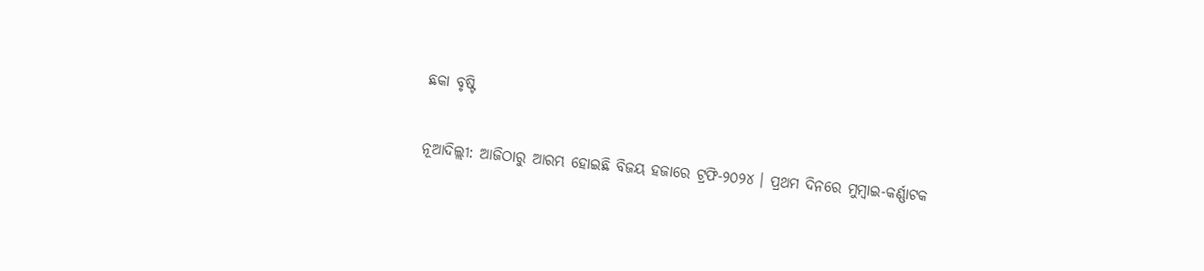ଛକା ବୃଷ୍ଟି

ନୂଆଦିଲ୍ଲୀ: ଆଜିଠାରୁ ଆରମ୍ଭ ହୋଇଛି ବିଜୟ ହଜାରେ ଟ୍ରଫି-୨୦୨୪ । ପ୍ରଥମ ଦିନରେ ମୁମ୍ବାଇ-କର୍ଣ୍ଣାଟକ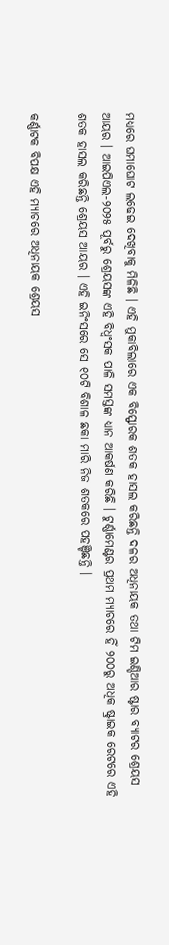ମଧ୍ୟରେ ଘମାଘୋଟ ଲଢେଇ ଦେଖିବାକୁ ମିଳିଛି । ଏହି ମୁକାବିଲାରେ ଏକ ବିସ୍ଫୋରକ ଶତକ ହାସଲ କରିଛନ୍ତି ଦଳର ଅଧିନାୟକ ତଥା ଟିମ ଇଣ୍ଡିଆର ଷ୍ଟାର ବ୍ୟାଟର ଶ୍ରେୟସ ଆୟର । ଆଇପିଏଲ-୨୦୨୫ ପୂର୍ବରୁ ଶ୍ରେୟସଙ୍କ ଏହି ବିଧ୍ୱଂସକ ପାଳି ସମସ୍ତଙ୍କ ଧ୍ୟାନ ଆକର୍ଷଣ କରିଛି । ଟୁର୍ଣ୍ଣାମେଣ୍ଟର ପ୍ରଥମ ମ୍ୟାଚରେ ହିଁ ୨୦୦ରୁ ଅଧିକ ଷ୍ଟ୍ରାଇକ ରେଟରେ ଏହି ଶତକ ହାସଲ କରିଛନ୍ତି ଶ୍ରେୟସ ଆୟର । ଏହି ଇନିଂସରେ ସେ ୧୦ଟି ବିଶାଳ ଛକା ମାରି ନିଜ ଶତକରେ ପହଞ୍ଚିଛନ୍ତି ।

କର୍ଣ୍ଣାଟକ ବିପକ୍ଷ ଏହି ମ୍ୟାଚରେ ଅଧିନାୟକ ଶ୍ରେୟସ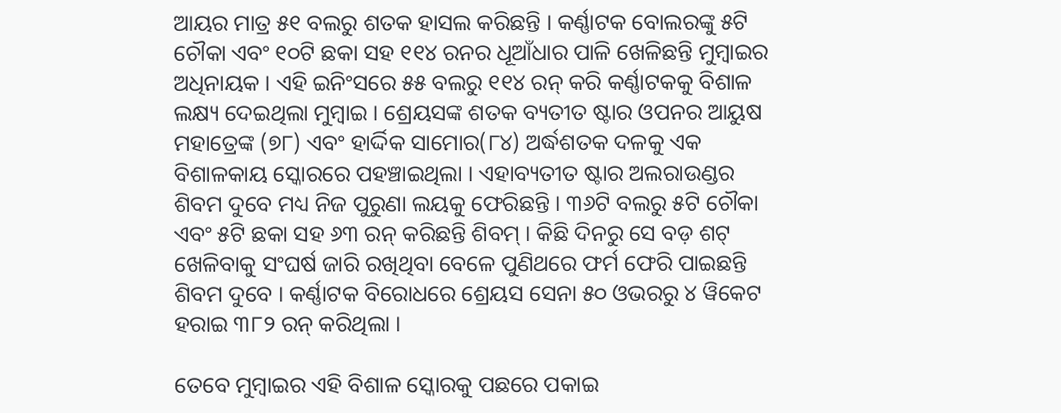ଆୟର ମାତ୍ର ୫୧ ବଲରୁ ଶତକ ହାସଲ କରିଛନ୍ତି । କର୍ଣ୍ଣାଟକ ବୋଲରଙ୍କୁ ୫ଟି ଚୌକା ଏବଂ ୧୦ଟି ଛକା ସହ ୧୧୪ ରନର ଧୂଆଁଧାର ପାଳି ଖେଳିଛନ୍ତି ମୁମ୍ବାଇର ଅଧିନାୟକ । ଏହି ଇନିଂସରେ ୫୫ ବଲରୁ ୧୧୪ ରନ୍ କରି କର୍ଣ୍ଣାଟକକୁ ବିଶାଳ ଲକ୍ଷ୍ୟ ଦେଇଥିଲା ମୁମ୍ବାଇ । ଶ୍ରେୟସଙ୍କ ଶତକ ବ୍ୟତୀତ ଷ୍ଟାର ଓପନର ଆୟୁଷ ମହାତ୍ରେଙ୍କ (୭୮) ଏବଂ ହାର୍ଦ୍ଦିକ ସାମୋର(୮୪) ଅର୍ଦ୍ଧଶତକ ଦଳକୁ ଏକ ବିଶାଳକାୟ ସ୍କୋରରେ ପହଞ୍ଚାଇଥିଲା । ଏହାବ୍ୟତୀତ ଷ୍ଟାର ଅଲରାଉଣ୍ଡର ଶିବମ ଦୁବେ ମଧ୍ୟ ନିଜ ପୁରୁଣା ଲୟକୁ ଫେରିଛନ୍ତି । ୩୬ଟି ବଲରୁ ୫ଟି ଚୌକା ଏବଂ ୫ଟି ଛକା ସହ ୬୩ ରନ୍ କରିଛନ୍ତି ଶିବମ୍ । କିଛି ଦିନରୁ ସେ ବଡ଼ ଶଟ୍ ଖେଳିବାକୁ ସଂଘର୍ଷ ଜାରି ରଖିଥିବା ବେଳେ ପୁଣିଥରେ ଫର୍ମ ଫେରି ପାଇଛନ୍ତି ଶିବମ ଦୁବେ । କର୍ଣ୍ଣାଟକ ବିରୋଧରେ ଶ୍ରେୟସ ସେନା ୫୦ ଓଭରରୁ ୪ ୱିକେଟ ହରାଇ ୩୮୨ ରନ୍ କରିଥିଲା ।

ତେବେ ମୁମ୍ବାଇର ଏହି ବିଶାଳ ସ୍କୋରକୁ ପଛରେ ପକାଇ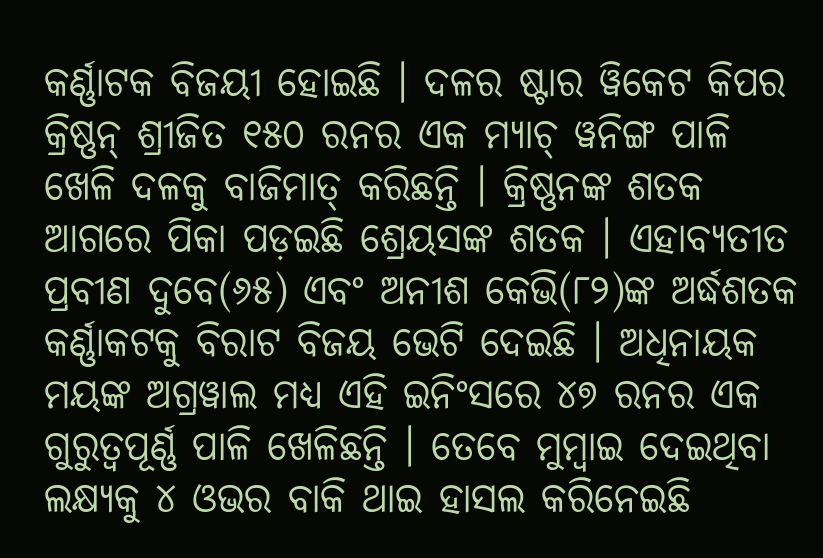କର୍ଣ୍ଣାଟକ ବିଜୟୀ ହୋଇଛି । ଦଳର ଷ୍ଟାର ୱିକେଟ କିପର କ୍ରିଷ୍ଣନ୍ ଶ୍ରୀଜିତ ୧୫୦ ରନର ଏକ ମ୍ୟାଚ୍ ୱନିଙ୍ଗ ପାଳି ଖେଳି ଦଳକୁ ବାଜିମାତ୍ କରିଛନ୍ତି । କ୍ରିଷ୍ଣନଙ୍କ ଶତକ ଆଗରେ ପିକା ପଡ଼ଇଛି ଶ୍ରେୟସଙ୍କ ଶତକ । ଏହାବ୍ୟତୀତ ପ୍ରବୀଣ ଦୁବେ(୬୫) ଏବଂ ଅନୀଶ କେଭି(୮୨)ଙ୍କ ଅର୍ଦ୍ଧଶତକ କର୍ଣ୍ଣାକଟକୁ ବିରାଟ ବିଜୟ ଭେଟି ଦେଇଛି । ଅଧିନାୟକ ମୟଙ୍କ ଅଗ୍ରୱାଲ ମଧ୍ୟ ଏହି ଇନିଂସରେ ୪୭ ରନର ଏକ ଗୁରୁତ୍ୱପୂର୍ଣ୍ଣ ପାଳି ଖେଳିଛନ୍ତି । ତେବେ ମୁମ୍ବାଇ ଦେଇଥିବା ଲକ୍ଷ୍ୟକୁ ୪ ଓଭର ବାକି ଥାଇ ହାସଲ କରିନେଇଛି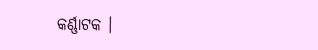କର୍ଣ୍ଣାଟକ ।